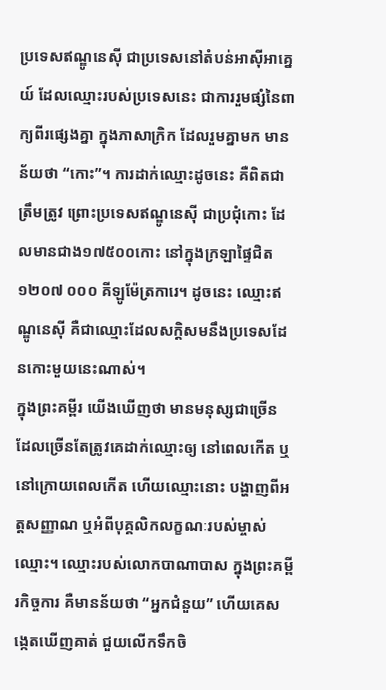ប្រទេសឥណ្ឌូនេស៊ី ជាប្រទេសនៅតំបន់អាស៊ីអាគ្នេយ៍ ដែលឈ្មោះរបស់ប្រទេសនេះ ជាការរួមផ្សំនៃពាក្យពីរផ្សេងគ្នា ក្នុងភាសាក្រិក ដែលរួមគ្នាមក មានន័យថា “កោះ”។ ការដាក់ឈ្មោះដូចនេះ គឺពិតជាត្រឹមត្រូវ ព្រោះប្រទេសឥណ្ឌូនេស៊ី ជាប្រជុំកោះ ដែលមានជាង១៧៥០០កោះ នៅក្នុងក្រឡាផ្ទៃជិត ១២០៧ ០០០ គីឡូម៉ែត្រការេ។ ដូចនេះ ឈ្មោះឥណ្ឌូនេស៊ី គឺជាឈ្មោះដែលសក្តិសមនឹងប្រទេសដែនកោះមួយនេះណាស់។
ក្នុងព្រះគម្ពីរ យើងឃើញថា មានមនុស្សជាច្រើន ដែលច្រើនតែត្រូវគេដាក់ឈ្មោះឲ្យ នៅពេលកើត ឬនៅក្រោយពេលកើត ហើយឈ្មោះនោះ បង្ហាញពីអត្តសញ្ញាណ ឬអំពីបុគ្គលិកលក្ខណៈរបស់ម្ចាស់ឈ្មោះ។ ឈ្មោះរបស់លោកបាណាបាស ក្នុងព្រះគម្ពីរកិច្ចការ គឺមានន័យថា “អ្នកជំនួយ” ហើយគេសង្កេតឃើញគាត់ ជួយលើកទឹកចិ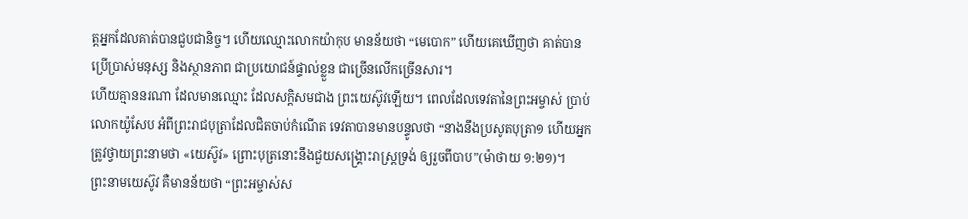ត្តអ្នកដែលគាត់បានជួបជានិច្ច។ ហើយឈ្មោះលោកយ៉ាកុប មានន័យថា “មេបោក” ហើយគេឃើញថា គាត់បានប្រើប្រាស់មនុស្ស និងស្ថានភាព ជាប្រយោជន៍ផ្ទាល់ខ្លួន ជាច្រើនលើកច្រើនសារ។
ហើយគ្មាននរណា ដែលមានឈ្មោះ ដែលសក្តិសមជាង ព្រះយេស៊ូវឡើយ។ ពេលដែលទេវតានៃព្រះអម្ចាស់ ប្រាប់លោកយ៉ូសែប អំពីព្រះរាជបុត្រាដែលជិតចាប់កំណើត ទេវតាបានមានបន្ទូលថា “នាងនឹងប្រសូតបុត្រា១ ហើយអ្នកត្រូវថ្វាយព្រះនាមថា «យេស៊ូវ» ព្រោះបុត្រនោះនឹងជួយសង្គ្រោះរាស្ត្រទ្រង់ ឲ្យរួចពីបាប”(ម៉ាថាយ ១:២១)។
ព្រះនាមយេស៊ូវ គឺមានន័យថា “ព្រះអម្ចាស់ស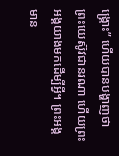ង្រ្គោះ” ហើយបានបង្ហាញថា ព្រះយេស៊ូវជានរណា ហើយព្រះអង្គយាងមកដើម្បីអ្វី។ ព្រះអង្គមាន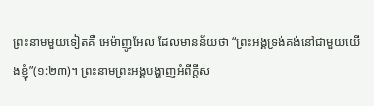ព្រះនាមមួយទៀតគឺ អេម៉ាញូអែល ដែលមានន័យថា “ព្រះអង្គទ្រង់គង់នៅជាមួយយើងខ្ញុំ”(១:២៣)។ ព្រះនាមព្រះអង្គបង្ហាញអំពីក្តីស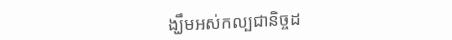ង្ឃឹមអស់កល្បជានិច្ចដ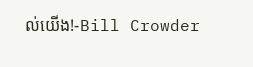ល់យើង!-Bill Crowder